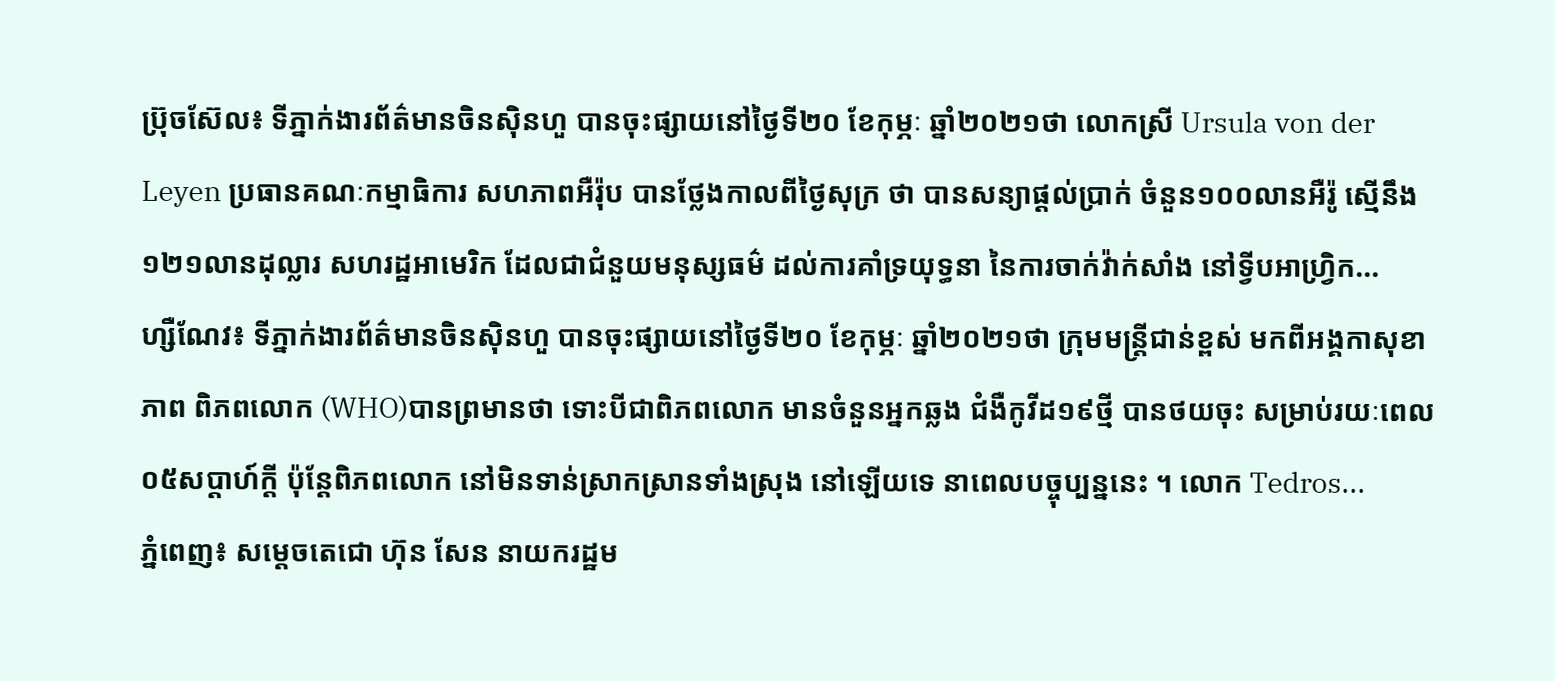ប្រ៊ុចស៊ែល៖ ទីភ្នាក់ងារព័ត៌មានចិនស៊ិនហួ បានចុះផ្សាយនៅថ្ងៃទី២០ ខែកុម្ភៈ ឆ្នាំ២០២១ថា លោកស្រី Ursula von der Leyen ប្រធានគណៈកម្មាធិការ សហភាពអឺរ៉ុប បានថ្លែងកាលពីថ្ងៃសុក្រ ថា បានសន្យាផ្តល់ប្រាក់ ចំនួន១០០លានអឺរ៉ូ ស្មើនឹង១២១លានដុល្លារ សហរដ្ឋអាមេរិក ដែលជាជំនួយមនុស្សធម៌ ដល់ការគាំទ្រយុទ្ធនា នៃការចាក់វ៉ាក់សាំង នៅទ្វីបអាហ្វ្រិក...
ហ្សឺណែវ៖ ទីភ្នាក់ងារព័ត៌មានចិនស៊ិនហួ បានចុះផ្សាយនៅថ្ងៃទី២០ ខែកុម្ភៈ ឆ្នាំ២០២១ថា ក្រុមមន្ត្រីជាន់ខ្ពស់ មកពីអង្គកាសុខាភាព ពិភពលោក (WHO)បានព្រមានថា ទោះបីជាពិភពលោក មានចំនួនអ្នកឆ្លង ជំងឺកូវីដ១៩ថ្មី បានថយចុះ សម្រាប់រយៈពេល ០៥សប្តាហ៍ក្តី ប៉ុន្តែពិភពលោក នៅមិនទាន់ស្រាកស្រានទាំងស្រុង នៅឡើយទេ នាពេលបច្ចុប្បន្ននេះ ។ លោក Tedros...
ភ្នំពេញ៖ សម្តេចតេជោ ហ៊ុន សែន នាយករដ្ឋម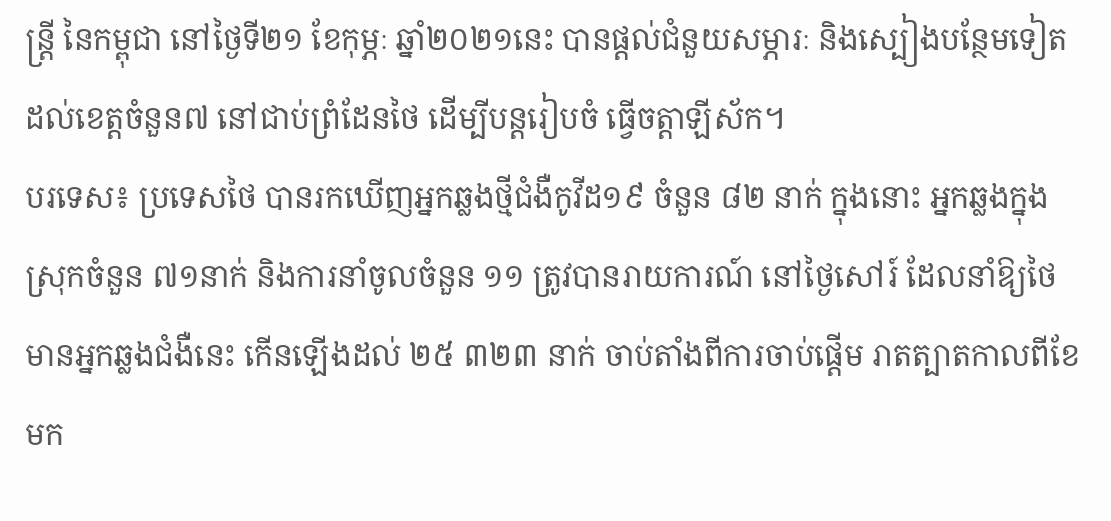ន្រ្តី នៃកម្ពុជា នៅថ្ងៃទី២១ ខែកុម្ភៈ ឆ្នាំ២០២១នេះ បានផ្តល់ជំនួយសម្ភារៈ និងស្បៀងបន្ថែមទៀត ដល់ខេត្តចំនួន៧ នៅជាប់ព្រំដែនថៃ ដើម្បីបន្តរៀបចំ ធ្វើចត្តាឡីស័ក។
បរទេស៖ ប្រទេសថៃ បានរកឃើញអ្នកឆ្លងថ្មីជំងឺកូវីដ១៩ ចំនួន ៨២ នាក់ ក្នុងនោះ អ្នកឆ្លងក្នុងស្រុកចំនួន ៧១នាក់ និងការនាំចូលចំនួន ១១ ត្រូវបានរាយការណ៍ នៅថ្ងៃសៅរ៍ ដែលនាំឱ្យថៃ មានអ្នកឆ្លងជំងឺនេះ កើនឡើងដល់ ២៥ ៣២៣ នាក់ ចាប់តាំងពីការចាប់ផ្តើម រាតត្បាតកាលពីខែមក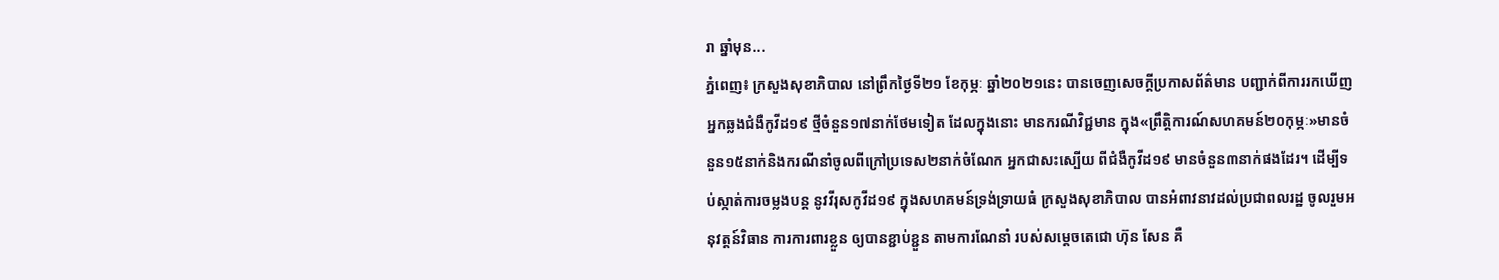រា ឆ្នាំមុន...
ភ្នំពេញ៖ ក្រសួងសុខាភិបាល នៅព្រឹកថ្ងៃទី២១ ខែកុម្ភៈ ឆ្នាំ២០២១នេះ បានចេញសេចក្តីប្រកាសព័ត៌មាន បញ្ជាក់ពីការរកឃើញ អ្នកឆ្លងជំងឺកូវីដ១៩ ថ្មីចំនួន១៧នាក់ថែមទៀត ដែលក្នុងនោះ មានករណីវិជ្ជមាន ក្នុង«ព្រឹត្តិការណ៍សហគមន៍២០កុម្ភៈ»មានចំនួន១៥នាក់និងករណីនាំចូលពីក្រៅប្រទេស២នាក់ចំណែក អ្នកជាសះស្បើយ ពីជំងឺកូវីដ១៩ មានចំនួន៣នាក់ផងដែរ។ ដើម្បីទប់ស្កាត់ការចម្លងបន្ត នូវវីរុសកូវីដ១៩ ក្នុងសហគមន៍ទ្រង់ទ្រាយធំ ក្រសួងសុខាភិបាល បានអំពាវនាវដល់ប្រជាពលរដ្ឋ ចូលរួមអនុវត្តន៍វិធាន ការការពារខ្លួន ឲ្យបានខ្ជាប់ខ្ជួន តាមការណែនាំ របស់សម្តេចតេជោ ហ៊ុន សែន គឺ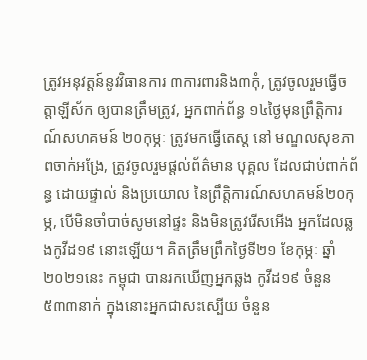ត្រូវអនុវត្តន៍នូវវិធានការ ៣ការពារនិង៣កុំ, ត្រូវចូលរួមធ្វើចត្តាឡីស័ក ឲ្យបានត្រឹមត្រូវ, អ្នកពាក់ព័ន្ធ ១៤ថ្ងៃមុនព្រឹត្តិការណ៍សហគមន៍ ២០កុម្ភៈ ត្រូវមកធ្វើតេស្ត នៅ មណ្ឌលសុខភាពចាក់អង្រែ, ត្រូវចូលរួមផ្តល់ព័ត៌មាន បុគ្គល ដែលជាប់ពាក់ព័ន្ធ ដោយផ្ទាល់ និងប្រយោល នៃព្រឹត្តិការណ៍សហគមន៍២០កុម្ភ, បើមិនចាំបាច់សូមនៅផ្ទះ និងមិនត្រូវរើសអើង អ្នកដែលឆ្លងកូវីដ១៩ នោះឡើយ។ គិតត្រឹមព្រឹកថ្ងៃទី២១ ខែកុម្ភៈ ឆ្នាំ២០២១នេះ កម្ពុជា បានរកឃើញអ្នកឆ្លង កូវីដ១៩ ចំនួន៥៣៣នាក់ ក្នុងនោះអ្នកជាសះស្បើយ ចំនួន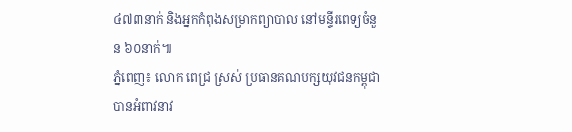៤៧៣នាក់ និងអ្នកកំពុងសម្រាកព្យាបាល នៅមន្ទីរពេទ្យចំនួន ៦០នាក់៕
ភ្នំពេញ៖ លោក ពេជ្រ ស្រស់ ប្រធានគណបក្សយុវជនកម្ពុជា បានអំពាវនាវ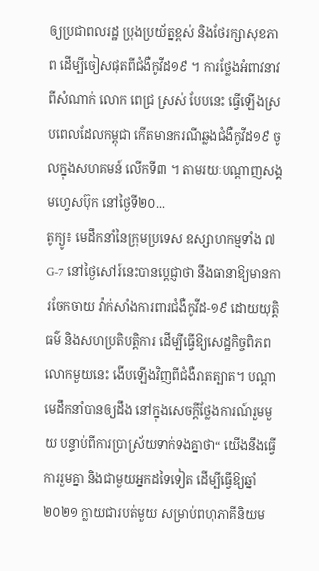ឲ្យប្រជាពលរដ្ឋ ប្រុងប្រយ័ត្នខ្ពស់ និងថែរក្សាសុខភាព ដើម្បីចៀសផុតពីជំងឺកូវីដ១៩ ។ ការថ្លែងអំពាវនាវពីសំណាក់ លោក ពេជ្រ ស្រស់ បែបនេះ ធ្វើឡើងស្របពេលដែលកម្ពុជា កើតមានករណីឆ្លងជំងឺកូវីដ១៩ ចូលក្នុងសហគមន៍ លើកទី៣ ។ តាមរយៈបណ្ដាញសង្គមហ្វេសប៊ុក នៅថ្ងៃទី២០...
តូក្យូ៖ មេដឹកនាំនៃក្រុមប្រទេស ឧស្សាហកម្មទាំង ៧ G-7 នៅថ្ងៃសៅរ៍នេះបានប្តេជ្ញាថា នឹងធានាឱ្យមានការចែកចាយ វ៉ាក់សាំងការពារជំងឺកូវីដ-១៩ ដោយយុត្តិធម៌ និងសហប្រតិបត្តិការ ដើម្បីធ្វើឱ្យសេដ្ឋកិច្ចពិភពលោកមួយនេះ ងើបឡើងវិញពីជំងឺរាតត្បាត។ បណ្ដាមេដឹកនាំបានឲ្យដឹង នៅក្នុងសេចក្តីថ្លែងការណ៍រួមមួយ បន្ទាប់ពីការប្រាស្រ័យទាក់ទងគ្នាថា“ យើងនឹងធ្វើការរួមគ្នា និងជាមួយអ្នកដទៃទៀត ដើម្បីធ្វើឱ្យឆ្នាំ២០២១ ក្លាយជារបត់មួយ សម្រាប់ពហុភាគីនិយម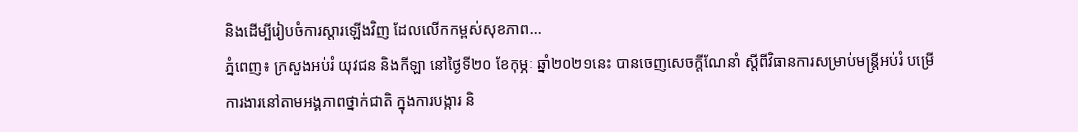និងដើម្បីរៀបចំការស្តារឡើងវិញ ដែលលើកកម្ពស់សុខភាព...
ភ្នំពេញ៖ ក្រសួងអប់រំ យុវជន និងកីឡា នៅថ្ងៃទី២០ ខែកុម្ភៈ ឆ្នាំ២០២១នេះ បានចេញសេចក្តីណែនាំ ស្តីពីវិធានការសម្រាប់មន្ត្រីអប់រំ បម្រើការងារនៅតាមអង្គភាពថ្នាក់ជាតិ ក្នុងការបង្ការ និ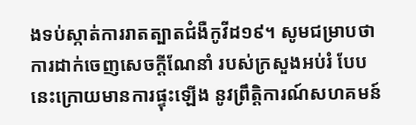ងទប់ស្កាត់ការរាតត្បាតជំងឺកូវីដ១៩។ សូមជម្រាបថា ការដាក់ចេញសេចក្តីណែនាំ របស់ក្រសួងអប់រំ បែបនេះក្រោយមានការផ្ទុះឡើង នូវព្រឹត្តិការណ៍សហគមន៍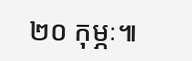២០ កុម្ភៈ៕